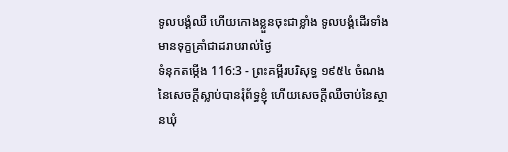ទូលបង្គំឈឺ ហើយកោងខ្លួនចុះជាខ្លាំង ទូលបង្គំដើរទាំងមានទុក្ខគ្រាំជាដរាបរាល់ថ្ងៃ
ទំនុកតម្កើង 116:3 - ព្រះគម្ពីរបរិសុទ្ធ ១៩៥៤ ចំណងនៃសេចក្ដីស្លាប់បានរុំព័ទ្ធខ្ញុំ ហើយសេចក្ដីឈឺចាប់នៃស្ថានឃុំ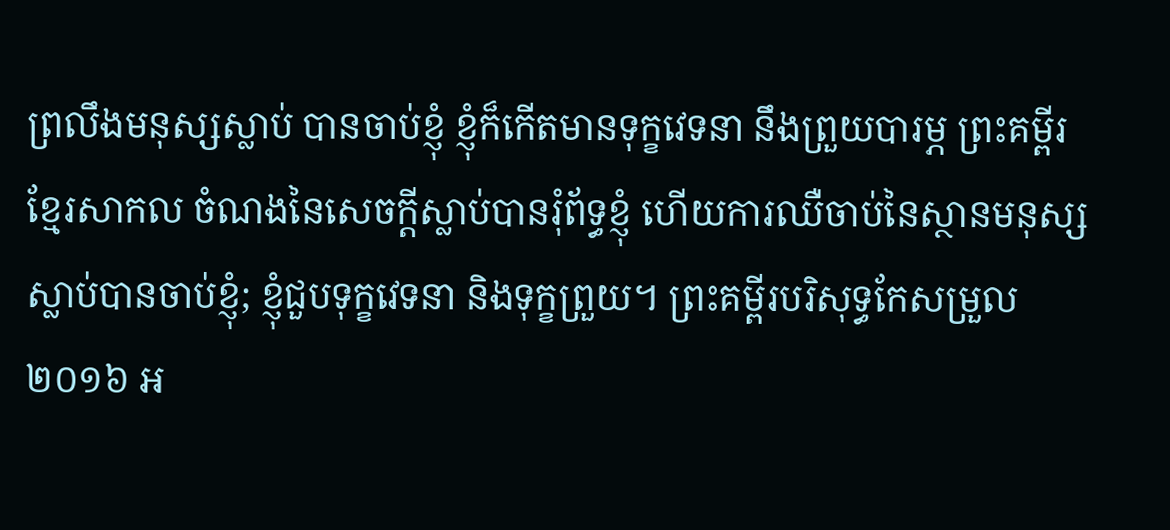ព្រលឹងមនុស្សស្លាប់ បានចាប់ខ្ញុំ ខ្ញុំក៏កើតមានទុក្ខវេទនា នឹងព្រួយបារម្ភ ព្រះគម្ពីរខ្មែរសាកល ចំណងនៃសេចក្ដីស្លាប់បានរុំព័ទ្ធខ្ញុំ ហើយការឈឺចាប់នៃស្ថានមនុស្សស្លាប់បានចាប់ខ្ញុំ; ខ្ញុំជួបទុក្ខវេទនា និងទុក្ខព្រួយ។ ព្រះគម្ពីរបរិសុទ្ធកែសម្រួល ២០១៦ អ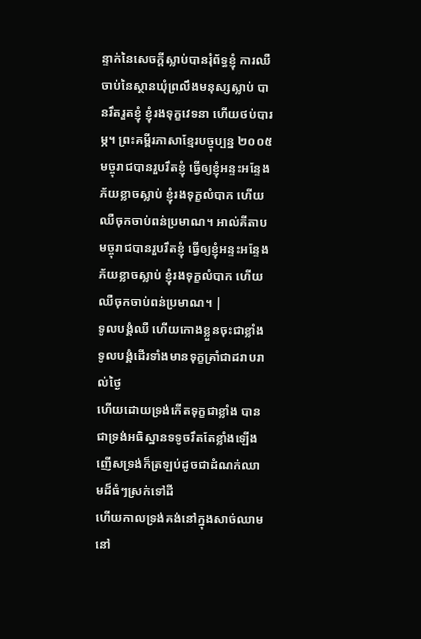ន្ទាក់នៃសេចក្ដីស្លាប់បានរុំព័ទ្ធខ្ញុំ ការឈឺចាប់នៃស្ថានឃុំព្រលឹងមនុស្សស្លាប់ បានរឹតរួតខ្ញុំ ខ្ញុំរងទុក្ខវេទនា ហើយថប់បារម្ភ។ ព្រះគម្ពីរភាសាខ្មែរបច្ចុប្បន្ន ២០០៥ មច្ចុរាជបានរួបរឹតខ្ញុំ ធ្វើឲ្យខ្ញុំអន្ទះអន្ទែងភ័យខ្លាចស្លាប់ ខ្ញុំរងទុក្ខលំបាក ហើយឈឺចុកចាប់ពន់ប្រមាណ។ អាល់គីតាប មច្ចុរាជបានរួបរឹតខ្ញុំ ធ្វើឲ្យខ្ញុំអន្ទះអន្ទែងភ័យខ្លាចស្លាប់ ខ្ញុំរងទុក្ខលំបាក ហើយឈឺចុកចាប់ពន់ប្រមាណ។ |
ទូលបង្គំឈឺ ហើយកោងខ្លួនចុះជាខ្លាំង ទូលបង្គំដើរទាំងមានទុក្ខគ្រាំជាដរាបរាល់ថ្ងៃ
ហើយដោយទ្រង់កើតទុក្ខជាខ្លាំង បានជាទ្រង់អធិស្ឋានទទូចរឹតតែខ្លាំងឡើង ញើសទ្រង់ក៏ត្រឡប់ដូចជាដំណក់ឈាមដ៏ធំៗស្រក់ទៅដី
ហើយកាលទ្រង់គង់នៅក្នុងសាច់ឈាមនៅ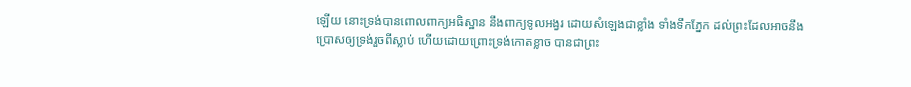ឡើយ នោះទ្រង់បានពោលពាក្យអធិស្ឋាន នឹងពាក្យទូលអង្វរ ដោយសំឡេងជាខ្លាំង ទាំងទឹកភ្នែក ដល់ព្រះដែលអាចនឹងប្រោសឲ្យទ្រង់រួចពីស្លាប់ ហើយដោយព្រោះទ្រង់កោតខ្លាច បានជាព្រះ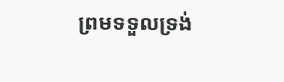ព្រមទទួលទ្រង់